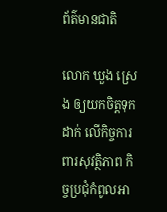ព័ត៌មានជាតិ

លោក ឃួង ស្រេង ឲ្យយកចិត្តទុកដាក់ លើកិច្ចការពារសុវត្ថិភាព កិច្ចប្រជុំកំពូលអា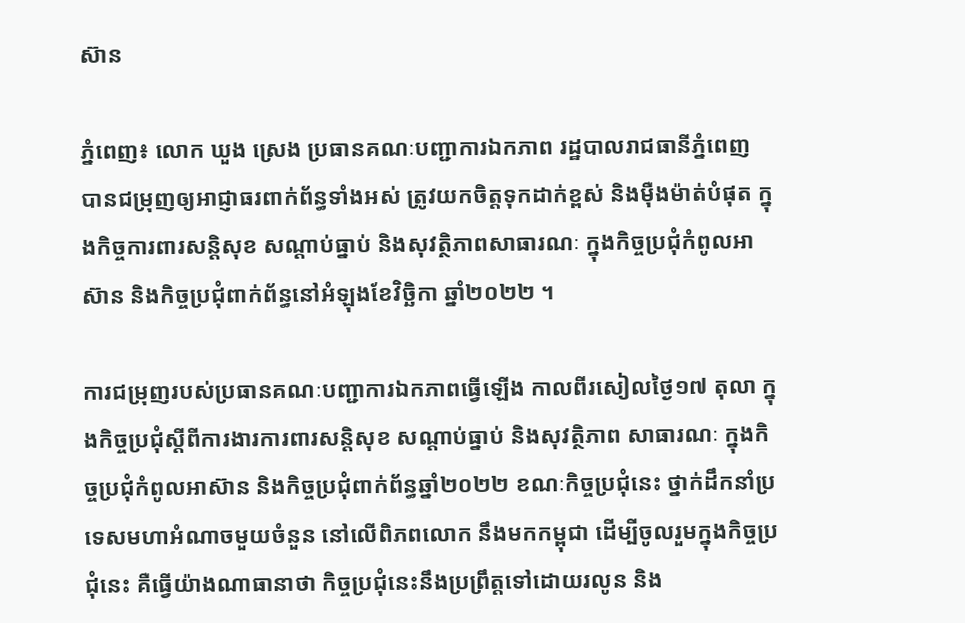ស៊ាន

ភ្នំពេញ៖ លោក ឃួង ស្រេង ប្រធានគណៈបញ្ជាការឯកភាព រដ្ឋបាលរាជធានីភ្នំពេញ បានជម្រុញឲ្យអាជ្ញាធរពាក់ព័ន្ធទាំងអស់ ត្រូវយកចិត្តទុកដាក់ខ្ពស់ និងម៉ឺងម៉ាត់បំផុត ក្នុងកិច្ចការពារសន្តិសុខ សណ្តាប់ធ្នាប់ និងសុវត្ថិភាពសាធារណៈ ក្នុងកិច្ចប្រជុំកំពូលអាស៊ាន និងកិច្ចប្រជុំពាក់ព័ន្ធនៅអំឡុងខែវិច្ឆិកា ឆ្នាំ២០២២ ។

ការជម្រុញរបស់ប្រធានគណៈបញ្ជាការឯកភាពធ្វើឡើង កាលពីរសៀលថ្ងៃ១៧ តុលា ក្នុងកិច្ចប្រជុំស្តីពីការងារការពារសន្តិសុខ សណ្តាប់ធ្នាប់ និងសុវត្ថិភាព សាធារណៈ ក្នុងកិច្ចប្រជុំកំពូលអាស៊ាន និងកិច្ចប្រជុំពាក់ព័ន្ធឆ្នាំ២០២២ ខណៈកិច្ចប្រជុំនេះ ថ្នាក់ដឹកនាំប្រទេសមហាអំណាចមួយចំនួន នៅលើពិភពលោក នឹងមកកម្ពុជា ដើម្បីចូលរួមក្នុងកិច្ចប្រជុំនេះ គឺធ្វើយ៉ាងណាធានាថា កិច្ចប្រជុំនេះនឹងប្រព្រឹត្តទៅដោយរលូន និង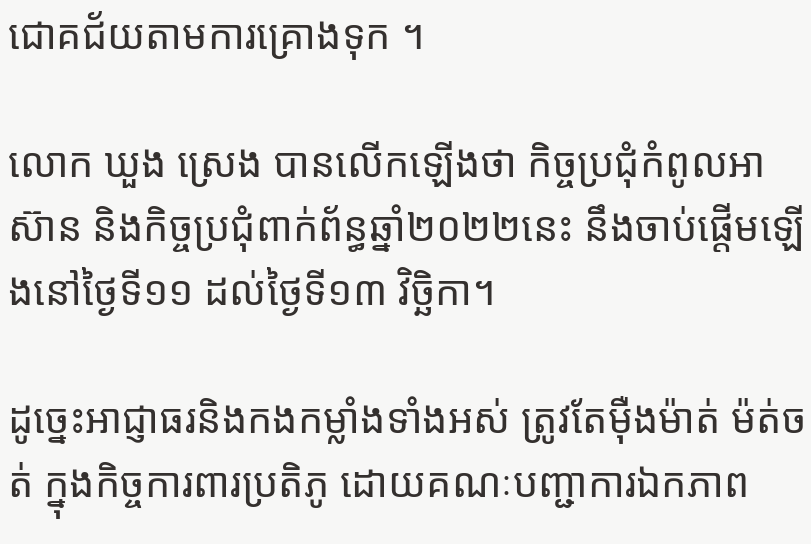ជោគជ័យតាមការគ្រោងទុក ។

លោក ឃួង ស្រេង បានលើកឡើងថា កិច្ចប្រជុំកំពូលអាស៊ាន និងកិច្ចប្រជុំពាក់ព័ន្ធឆ្នាំ២០២២នេះ នឹងចាប់ផ្តើមឡើងនៅថ្ងៃទី១១ ដល់ថ្ងៃទី១៣ វិច្ឆិកា។

ដូច្នេះអាជ្ញាធរនិងកងកម្លាំងទាំងអស់ ត្រូវតែម៉ឺងម៉ាត់ ម៉ត់ចត់ ក្នុងកិច្ចការពារប្រតិភូ ដោយគណៈបញ្ជាការឯកភាព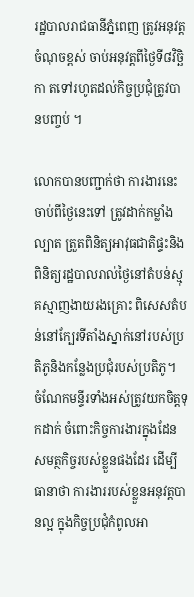រដ្ឋបាលរាជធានីភ្នំពេញ ត្រូវអនុវត្តចំណុចខ្ពស់ ចាប់អនុវត្តពីថ្ងៃទី៨វិច្ឆិកា តទៅរហូតដល់កិច្ចប្រជុំត្រូវបានបញ្ចប់ ។

លោកបានបញ្ជាក់ថា ការងារនេះ ចាប់ពីថ្ងៃនេះទៅ ត្រូវដាក់កម្លាំងល្បាត ត្រួតពិនិត្យអាវុធជាតិផ្ទះនិងពិនិត្យរដ្ឋបាលរាល់ថ្ងៃនៅតំបន់ស្មុគស្មាញងាយរងគ្រោះ ពិសេសតំបន់នៅក្បែរទីតាំងស្នាក់នៅរបស់ប្រតិភូនិងកន្លែងប្រជុំរបស់ប្រតិភូ។  ចំណែកមន្ទីរទាំងអស់ត្រូវយកចិត្តទុកដាក់ ចំពោះកិច្ចការងារក្នុងដែនសមត្ថកិច្ចរបស់ខ្លួនផងដែរ ដើម្បីធានាថា ការងាររបស់ខ្លួនអនុវត្តបានល្អ ក្នុងកិច្ចប្រជុំកំពូលអា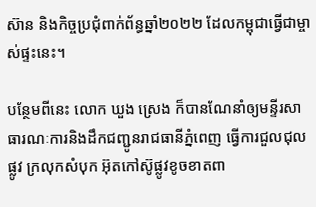ស៊ាន និងកិច្ចប្រជុំពាក់ព័ន្ធឆ្នាំ២០២២ ដែលកម្ពុជាធ្វើជាម្ចាស់ផ្ទះនេះ។

បន្ថែមពីនេះ លោក ឃួង ស្រេង ក៏បានណែនាំឲ្យមន្ទីរសាធារណៈការនិងដឹកជញ្ជូនរាជធានីភ្នំពេញ ធ្វើការជួលជុលផ្លូវ ក្រលុកសំបុក អ៊ុតកៅស៊ូផ្លូវខូចខាតពា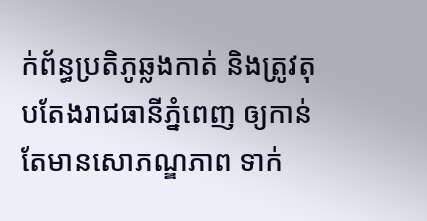ក់ព័ន្ធប្រតិភូឆ្លងកាត់ និងត្រូវតុបតែងរាជធានីភ្នំពេញ ឲ្យកាន់តែមានសោភណ្ឌភាព ទាក់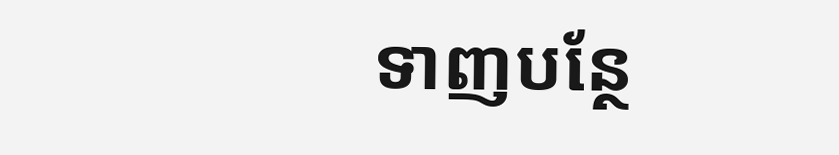ទាញបន្ថែ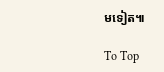មទៀត៕

To Top